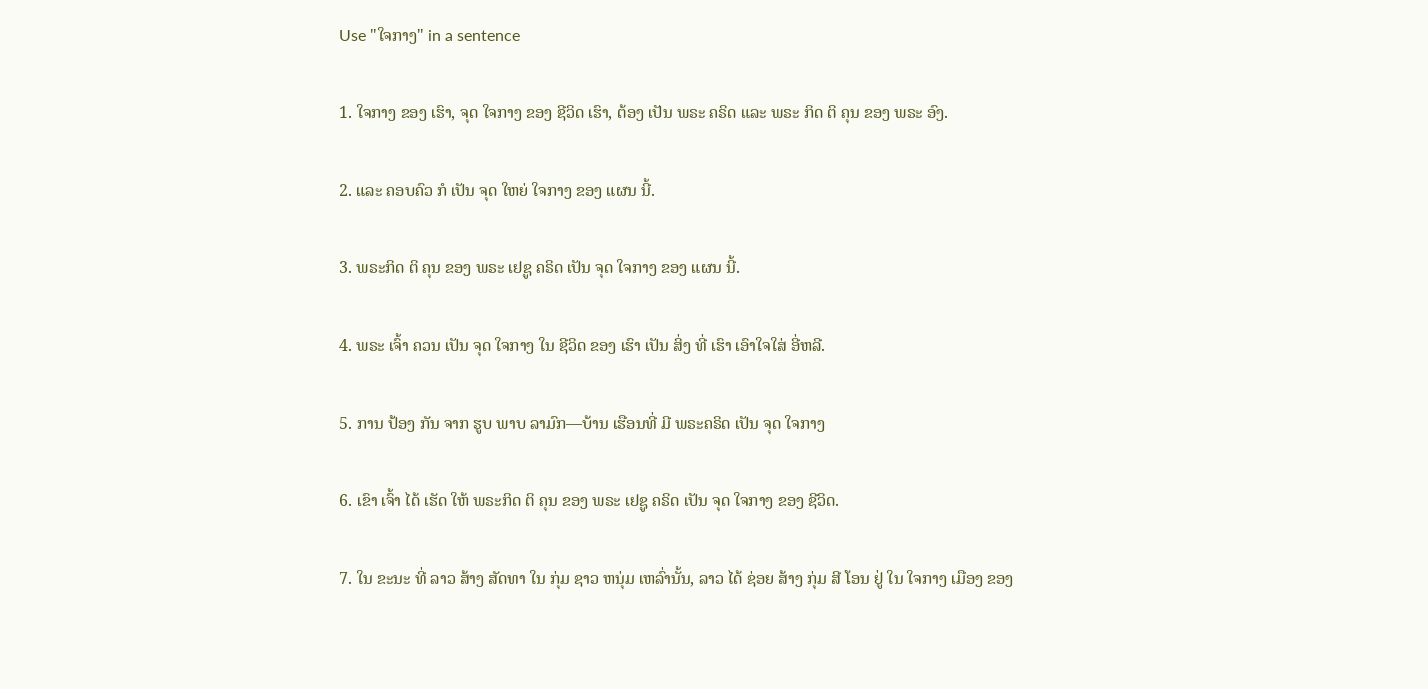Use "ໃຈກາງ" in a sentence

1. ໃຈກາງ ຂອງ ເຮົາ, ຈຸດ ໃຈກາງ ຂອງ ຊີວິດ ເຮົາ, ຕ້ອງ ເປັນ ພຣະ ຄຣິດ ແລະ ພຣະ ກິດ ຕິ ຄຸນ ຂອງ ພຣະ ອົງ.

2. ແລະ ຄອບຄົວ ກໍ ເປັນ ຈຸດ ໃຫຍ່ ໃຈກາງ ຂອງ ແຜນ ນີ້.

3. ພຣະກິດ ຕິ ຄຸນ ຂອງ ພຣະ ເຢຊູ ຄຣິດ ເປັນ ຈຸດ ໃຈກາງ ຂອງ ແຜນ ນີ້.

4. ພຣະ ເຈົ້າ ຄວນ ເປັນ ຈຸດ ໃຈກາງ ໃນ ຊີວິດ ຂອງ ເຮົາ ເປັນ ສິ່ງ ທີ່ ເຮົາ ເອົາໃຈໃສ່ ອີ່ຫລີ.

5. ການ ປ້ອງ ກັນ ຈາກ ຮູບ ພາບ ລາມົກ—ບ້ານ ເຮືອນທີ່ ມີ ພຣະຄຣິດ ເປັນ ຈຸດ ໃຈກາງ

6. ເຂົາ ເຈົ້າ ໄດ້ ເຮັດ ໃຫ້ ພຣະກິດ ຕິ ຄຸນ ຂອງ ພຣະ ເຢຊູ ຄຣິດ ເປັນ ຈຸດ ໃຈກາງ ຂອງ ຊີວິດ.

7. ໃນ ຂະນະ ທີ່ ລາວ ສ້າງ ສັດທາ ໃນ ກຸ່ມ ຊາວ ຫນຸ່ມ ເຫລົ່ານັ້ນ, ລາວ ໄດ້ ຊ່ອຍ ສ້າງ ກຸ່ມ ສີ ໂອນ ຢູ່ ໃນ ໃຈກາງ ເມືອງ ຂອງ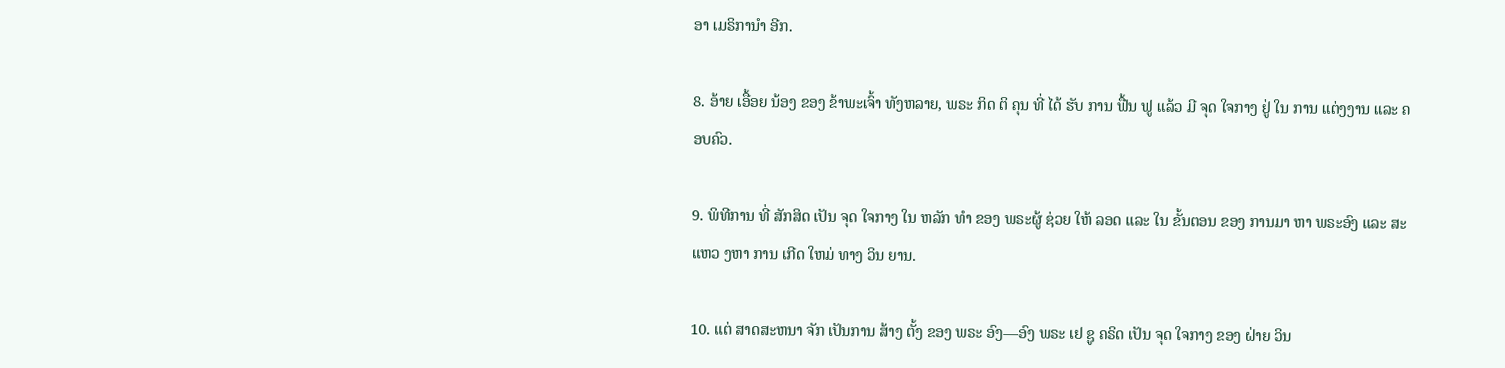ອາ ເມຣິການໍາ ອີກ.

8. ອ້າຍ ເອື້ອຍ ນ້ອງ ຂອງ ຂ້າພະເຈົ້າ ທັງຫລາຍ, ພຣະ ກິດ ຕິ ຄຸນ ທີ່ ໄດ້ ຮັບ ການ ຟື້ນ ຟູ ແລ້ວ ມີ ຈຸດ ໃຈກາງ ຢູ່ ໃນ ການ ແຕ່ງງານ ແລະ ຄອບຄົວ.

9. ພິທີການ ທີ່ ສັກສິດ ເປັນ ຈຸດ ໃຈກາງ ໃນ ຫລັກ ທໍາ ຂອງ ພຣະຜູ້ ຊ່ວຍ ໃຫ້ ລອດ ແລະ ໃນ ຂັ້ນຕອນ ຂອງ ການມາ ຫາ ພຣະອົງ ແລະ ສະ ແຫວ ງຫາ ການ ເກີດ ໃຫມ່ ທາງ ວິນ ຍານ.

10. ແຕ່ ສາດສະຫນາ ຈັກ ເປັນການ ສ້າງ ຕັ້ງ ຂອງ ພຣະ ອົງ—ອົງ ພຣະ ເຢ ຊູ ຄຣິດ ເປັນ ຈຸດ ໃຈກາງ ຂອງ ຝ່າຍ ວິນ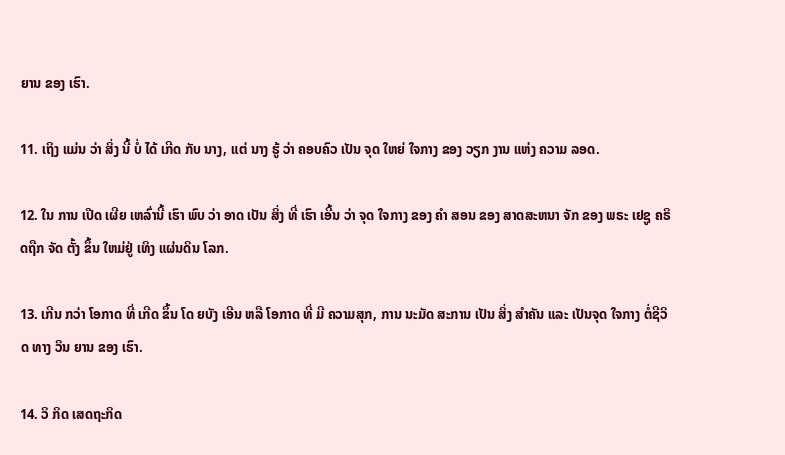ຍານ ຂອງ ເຮົາ.

11. ເຖິງ ແມ່ນ ວ່າ ສິ່ງ ນີ້ ບໍ່ ໄດ້ ເກີດ ກັບ ນາງ, ແຕ່ ນາງ ຮູ້ ວ່າ ຄອບຄົວ ເປັນ ຈຸດ ໃຫຍ່ ໃຈກາງ ຂອງ ວຽກ ງານ ແຫ່ງ ຄວາມ ລອດ.

12. ໃນ ການ ເປີດ ເຜີຍ ເຫລົ່ານີ້ ເຮົາ ພົບ ວ່າ ອາດ ເປັນ ສິ່ງ ທີ່ ເຮົາ ເອີ້ນ ວ່າ ຈຸດ ໃຈກາງ ຂອງ ຄໍາ ສອນ ຂອງ ສາດສະຫນາ ຈັກ ຂອງ ພຣະ ເຢຊູ ຄຣິດຖືກ ຈັດ ຕັ້ງ ຂຶ້ນ ໃຫມ່ຢູ່ ເທິງ ແຜ່ນດິນ ໂລກ.

13. ເກີນ ກວ່າ ໂອກາດ ທີ່ ເກີດ ຂຶ້ນ ໂດ ຍບັງ ເອີນ ຫລື ໂອກາດ ທີ່ ມີ ຄວາມສຸກ, ການ ນະມັດ ສະການ ເປັນ ສິ່ງ ສໍາຄັນ ແລະ ເປັນຈຸດ ໃຈກາງ ຕໍ່ຊີວິດ ທາງ ວິນ ຍານ ຂອງ ເຮົາ.

14. ວິ ກິດ ເສດຖະກິດ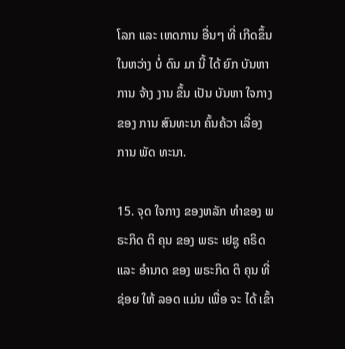ໂລກ ແລະ ເຫດການ ອື່ນໆ ທີ່ ເກີດຂຶ້ນ ໃນຫວ່າງ ບໍ່ ດົນ ມາ ນີ້ ໄດ້ ຍົກ ບັນຫາ ການ ຈ້າງ ງານ ຂຶ້ນ ເປັນ ບັນຫາ ໃຈກາງ ຂອງ ການ ສົນທະນາ ຄົ້ນຄ້ວາ ເລື່ອງ ການ ພັດ ທະນາ.

15. ຈຸດ ໃຈກາງ ຂອງຫລັກ ທໍາຂອງ ພຣະກິດ ຕິ ຄຸນ ຂອງ ພຣະ ເຢຊູ ຄຣິດ ແລະ ອໍານາດ ຂອງ ພຣະກິດ ຕິ ຄຸນ ທີ່ ຊ່ອຍ ໃຫ້ ລອດ ແມ່ນ ເພື່ອ ຈະ ໄດ້ ເຂົ້າ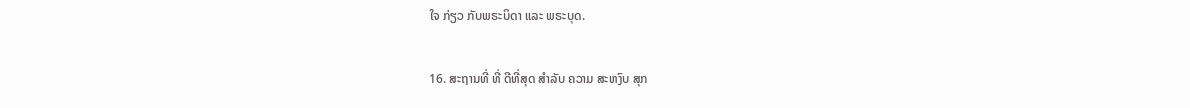ໃຈ ກ່ຽວ ກັບພຣະບິດາ ແລະ ພຣະບຸດ.

16. ສະຖານທີ່ ທີ່ ດີທີ່ສຸດ ສໍາລັບ ຄວາມ ສະຫງົບ ສຸກ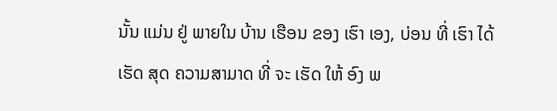ນັ້ນ ແມ່ນ ຢູ່ ພາຍໃນ ບ້ານ ເຮືອນ ຂອງ ເຮົາ ເອງ, ບ່ອນ ທີ່ ເຮົາ ໄດ້ ເຮັດ ສຸດ ຄວາມສາມາດ ທີ່ ຈະ ເຮັດ ໃຫ້ ອົງ ພ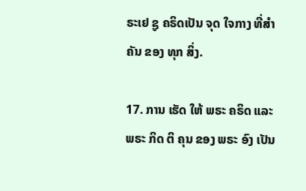ຣະເຢ ຊູ ຄຣິດເປັນ ຈຸດ ໃຈກາງ ທີ່ສໍາຄັນ ຂອງ ທຸກ ສິ່ງ.

17. ການ ເຮັດ ໃຫ້ ພຣະ ຄຣິດ ແລະ ພຣະ ກິດ ຕິ ຄຸນ ຂອງ ພຣະ ອົງ ເປັນ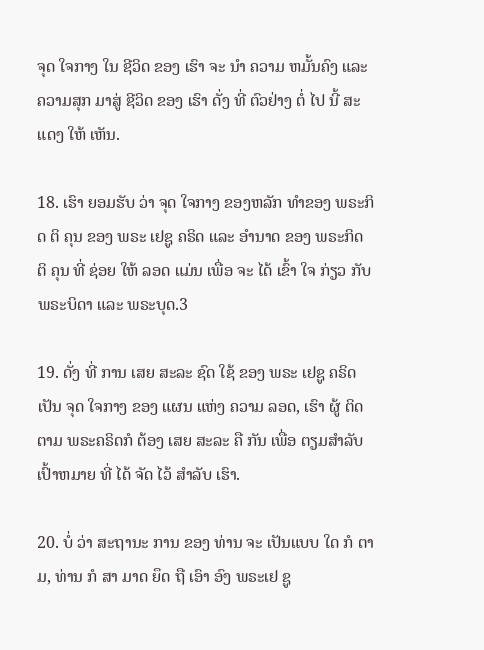ຈຸດ ໃຈກາງ ໃນ ຊີວິດ ຂອງ ເຮົາ ຈະ ນໍາ ຄວາມ ຫມັ້ນຄົງ ແລະ ຄວາມສຸກ ມາສູ່ ຊີວິດ ຂອງ ເຮົາ ດັ່ງ ທີ່ ຕົວຢ່າງ ຕໍ່ ໄປ ນີ້ ສະແດງ ໃຫ້ ເຫັນ.

18. ເຮົາ ຍອມຮັບ ວ່າ ຈຸດ ໃຈກາງ ຂອງຫລັກ ທໍາຂອງ ພຣະກິດ ຕິ ຄຸນ ຂອງ ພຣະ ເຢຊູ ຄຣິດ ແລະ ອໍານາດ ຂອງ ພຣະກິດ ຕິ ຄຸນ ທີ່ ຊ່ອຍ ໃຫ້ ລອດ ແມ່ນ ເພື່ອ ຈະ ໄດ້ ເຂົ້າ ໃຈ ກ່ຽວ ກັບພຣະບິດາ ແລະ ພຣະບຸດ.3

19. ດັ່ງ ທີ່ ການ ເສຍ ສະລະ ຊົດ ໃຊ້ ຂອງ ພຣະ ເຢຊູ ຄຣິດ ເປັນ ຈຸດ ໃຈກາງ ຂອງ ແຜນ ແຫ່ງ ຄວາມ ລອດ, ເຮົາ ຜູ້ ຕິດຕາມ ພຣະຄຣິດກໍ ຕ້ອງ ເສຍ ສະລະ ຄື ກັນ ເພື່ອ ຕຽມສໍາລັບເປົ້າຫມາຍ ທີ່ ໄດ້ ຈັດ ໄວ້ ສໍາລັບ ເຮົາ.

20. ບໍ່ ວ່າ ສະຖານະ ການ ຂອງ ທ່ານ ຈະ ເປັນແບບ ໃດ ກໍ ຕາມ, ທ່ານ ກໍ ສາ ມາດ ຍຶດ ຖື ເອົາ ອົງ ພຣະເຢ ຊູ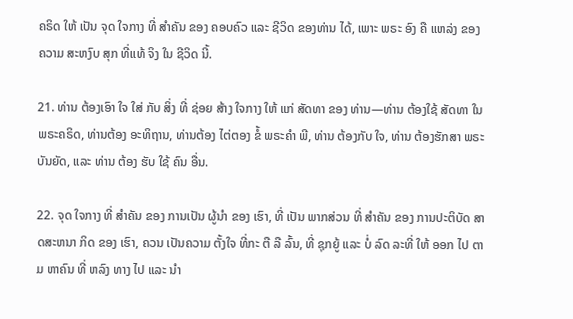ຄຣິດ ໃຫ້ ເປັນ ຈຸດ ໃຈກາງ ທີ່ ສໍາຄັນ ຂອງ ຄອບຄົວ ແລະ ຊີວິດ ຂອງທ່ານ ໄດ້, ເພາະ ພຣະ ອົງ ຄື ແຫລ່ງ ຂອງ ຄວາມ ສະຫງົບ ສຸກ ທີ່ແທ້ ຈິງ ໃນ ຊີວິດ ນີ້.

21. ທ່ານ ຕ້ອງເອົາ ໃຈ ໃສ່ ກັບ ສິ່ງ ທີ່ ຊ່ອຍ ສ້າງ ໃຈກາງ ໃຫ້ ແກ່ ສັດທາ ຂອງ ທ່ານ—ທ່ານ ຕ້ອງໃຊ້ ສັດທາ ໃນ ພຣະຄຣິດ, ທ່ານຕ້ອງ ອະທິຖານ, ທ່ານຕ້ອງ ໄຕ່ຕອງ ຂໍ້ ພຣະຄໍາ ພີ, ທ່ານ ຕ້ອງກັບ ໃຈ, ທ່ານ ຕ້ອງຮັກສາ ພຣະບັນຍັດ, ແລະ ທ່ານ ຕ້ອງ ຮັບ ໃຊ້ ຄົນ ອື່ນ.

22. ຈຸດ ໃຈກາງ ທີ່ ສໍາຄັນ ຂອງ ການເປັນ ຜູ້ນໍາ ຂອງ ເຮົາ, ທີ່ ເປັນ ພາກສ່ວນ ທີ່ ສໍາຄັນ ຂອງ ການປະຕິບັດ ສາດສະຫນາ ກິດ ຂອງ ເຮົາ, ຄວນ ເປັນຄວາມ ຕັ້ງໃຈ ທີ່ກະ ຕື ລື ລົ້ນ, ທີ່ ຊຸກຍູ້ ແລະ ບໍ່ ລົດ ລະທີ່ ໃຫ້ ອອກ ໄປ ຕາມ ຫາຄົນ ທີ່ ຫລົງ ທາງ ໄປ ແລະ ນໍາ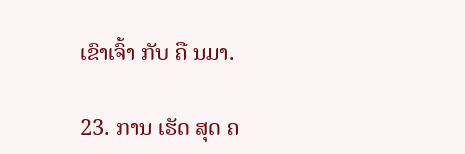ເຂົາເຈົ້າ ກັບ ຄື ນມາ.

23. ການ ເຮັດ ສຸດ ຄ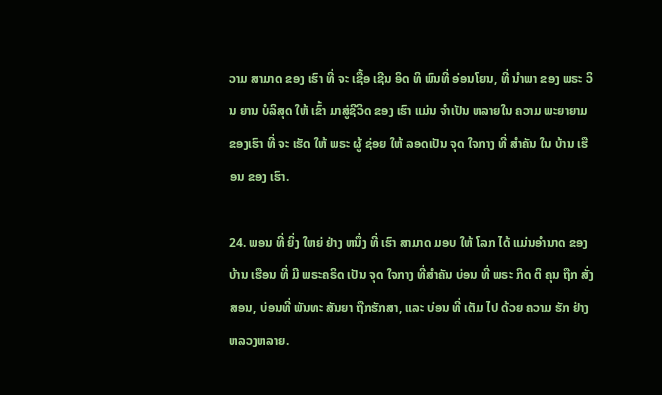ວາມ ສາມາດ ຂອງ ເຮົາ ທີ່ ຈະ ເຊື້ອ ເຊີນ ອິດ ທິ ພົນທີ່ ອ່ອນໂຍນ, ທີ່ ນໍາພາ ຂອງ ພຣະ ວິນ ຍານ ບໍລິສຸດ ໃຫ້ ເຂົ້າ ມາສູ່ຊີວິດ ຂອງ ເຮົາ ແມ່ນ ຈໍາເປັນ ຫລາຍໃນ ຄວາມ ພະຍາຍາມ ຂອງເຮົາ ທີ່ ຈະ ເຮັດ ໃຫ້ ພຣະ ຜູ້ ຊ່ອຍ ໃຫ້ ລອດເປັນ ຈຸດ ໃຈກາງ ທີ່ ສໍາຄັນ ໃນ ບ້ານ ເຮືອນ ຂອງ ເຮົາ.

24. ພອນ ທີ່ ຍິ່ງ ໃຫຍ່ ຢ່າງ ຫນຶ່ງ ທີ່ ເຮົາ ສາມາດ ມອບ ໃຫ້ ໂລກ ໄດ້ ແມ່ນອໍານາດ ຂອງ ບ້ານ ເຮືອນ ທີ່ ມີ ພຣະຄຣິດ ເປັນ ຈຸດ ໃຈກາງ ທີ່ສໍາຄັນ ບ່ອນ ທີ່ ພຣະ ກິດ ຕິ ຄຸນ ຖືກ ສັ່ງສອນ, ບ່ອນທີ່ ພັນທະ ສັນຍາ ຖືກຮັກສາ, ແລະ ບ່ອນ ທີ່ ເຕັມ ໄປ ດ້ວຍ ຄວາມ ຮັກ ຢ່າງ ຫລວງຫລາຍ.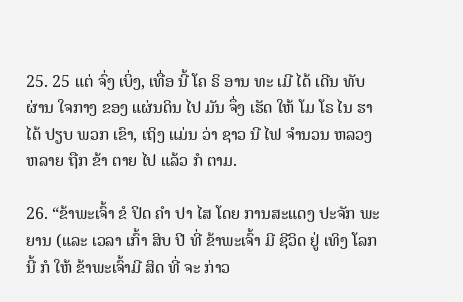25. 25 ແຕ່ ຈົ່ງ ເບິ່ງ, ເທື່ອ ນີ້ ໂຄ ຣິ ອານ ທະ ເມີ ໄດ້ ເດີນ ທັບ ຜ່ານ ໃຈກາງ ຂອງ ແຜ່ນດິນ ໄປ ມັນ ຈຶ່ງ ເຮັດ ໃຫ້ ໂມ ໂຣ ໄນ ຮາ ໄດ້ ປຽບ ພວກ ເຂົາ, ເຖິງ ແມ່ນ ວ່າ ຊາວ ນີ ໄຟ ຈໍານວນ ຫລວງ ຫລາຍ ຖືກ ຂ້າ ຕາຍ ໄປ ແລ້ວ ກໍ ຕາມ.

26. “ຂ້າພະເຈົ້າ ຂໍ ປິດ ຄໍາ ປາ ໄສ ໂດຍ ການສະແດງ ປະຈັກ ພະຍານ (ແລະ ເວລາ ເກົ້າ ສິບ ປີ ທີ່ ຂ້າພະເຈົ້າ ມີ ຊີວິດ ຢູ່ ເທິງ ໂລກ ນີ້ ກໍ ໃຫ້ ຂ້າພະເຈົ້າມີ ສິດ ທີ່ ຈະ ກ່າວ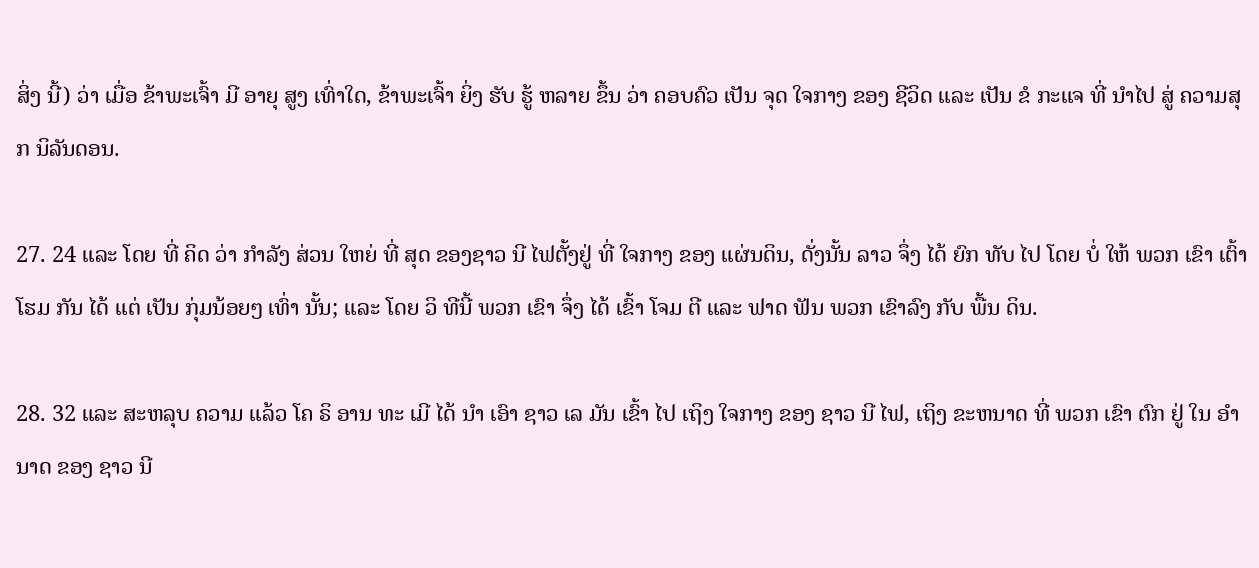ສິ່ງ ນີ້) ວ່າ ເມື່ອ ຂ້າພະເຈົ້າ ມີ ອາຍຸ ສູງ ເທົ່າໃດ, ຂ້າພະເຈົ້າ ຍິ່ງ ຮັບ ຮູ້ ຫລາຍ ຂຶ້ນ ວ່າ ຄອບຄົວ ເປັນ ຈຸດ ໃຈກາງ ຂອງ ຊີວິດ ແລະ ເປັນ ຂໍ ກະແຈ ທີ່ ນໍາໄປ ສູ່ ຄວາມສຸກ ນິລັນດອນ.

27. 24 ແລະ ໂດຍ ທີ່ ຄິດ ວ່າ ກໍາລັງ ສ່ວນ ໃຫຍ່ ທີ່ ສຸດ ຂອງຊາວ ນີ ໄຟຕັ້ງຢູ່ ທີ່ ໃຈກາງ ຂອງ ແຜ່ນດິນ, ດັ່ງນັ້ນ ລາວ ຈຶ່ງ ໄດ້ ຍົກ ທັບ ໄປ ໂດຍ ບໍ່ ໃຫ້ ພວກ ເຂົາ ເຕົ້າ ໂຮມ ກັນ ໄດ້ ແຕ່ ເປັນ ກຸ່ມນ້ອຍໆ ເທົ່າ ນັ້ນ; ແລະ ໂດຍ ວິ ທີນີ້ ພວກ ເຂົາ ຈຶ່ງ ໄດ້ ເຂົ້າ ໂຈມ ຕີ ແລະ ຟາດ ຟັນ ພວກ ເຂົາລົງ ກັບ ພື້ນ ດິນ.

28. 32 ແລະ ສະຫລຸບ ຄວາມ ແລ້ວ ໂຄ ຣິ ອານ ທະ ເມີ ໄດ້ ນໍາ ເອົາ ຊາວ ເລ ມັນ ເຂົ້າ ໄປ ເຖິງ ໃຈກາງ ຂອງ ຊາວ ນີ ໄຟ, ເຖິງ ຂະຫນາດ ທີ່ ພວກ ເຂົາ ຕົກ ຢູ່ ໃນ ອໍານາດ ຂອງ ຊາວ ນີ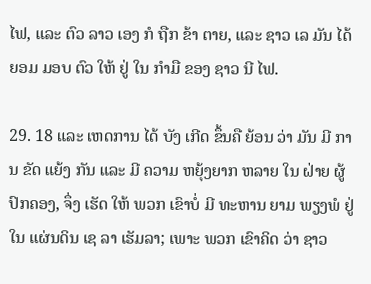ໄຟ, ແລະ ຕົວ ລາວ ເອງ ກໍ ຖືກ ຂ້າ ຕາຍ, ແລະ ຊາວ ເລ ມັນ ໄດ້ ຍອມ ມອບ ຕົວ ໃຫ້ ຢູ່ ໃນ ກໍາມື ຂອງ ຊາວ ນີ ໄຟ.

29. 18 ແລະ ເຫດການ ໄດ້ ບັງ ເກີດ ຂຶ້ນຄື ຍ້ອນ ວ່າ ມັນ ມີ ການ ຂັດ ແຍ້ງ ກັນ ແລະ ມີ ຄວາມ ຫຍຸ້ງຍາກ ຫລາຍ ໃນ ຝ່າຍ ຜູ້ ປົກຄອງ, ຈຶ່ງ ເຮັດ ໃຫ້ ພວກ ເຂົາບໍ່ ມີ ທະຫານ ຍາມ ພຽງພໍ ຢູ່ ໃນ ແຜ່ນດິນ ເຊ ລາ ເຮັມລາ; ເພາະ ພວກ ເຂົາຄິດ ວ່າ ຊາວ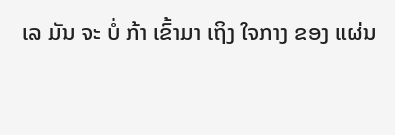ເລ ມັນ ຈະ ບໍ່ ກ້າ ເຂົ້າມາ ເຖິງ ໃຈກາງ ຂອງ ແຜ່ນ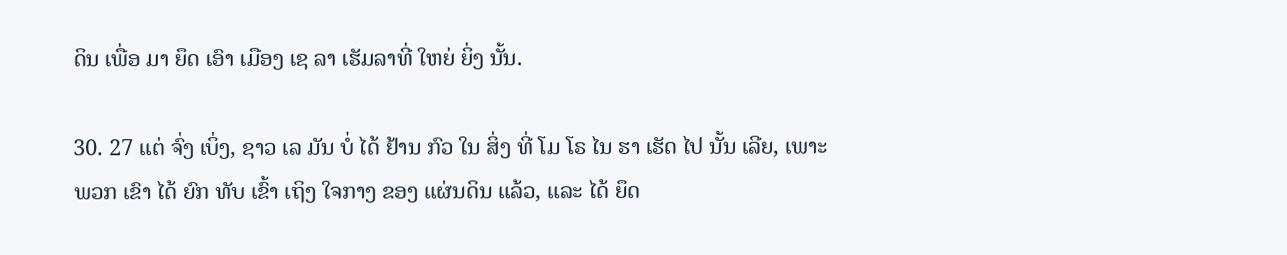ດິນ ເພື່ອ ມາ ຍຶດ ເອົາ ເມືອງ ເຊ ລາ ເຮັມລາທີ່ ໃຫຍ່ ຍິ່ງ ນັ້ນ.

30. 27 ແຕ່ ຈົ່ງ ເບິ່ງ, ຊາວ ເລ ມັນ ບໍ່ ໄດ້ ຢ້ານ ກົວ ໃນ ສິ່ງ ທີ່ ໂມ ໂຣ ໄນ ຮາ ເຮັດ ໄປ ນັ້ນ ເລີຍ, ເພາະ ພວກ ເຂົາ ໄດ້ ຍົກ ທັບ ເຂົ້າ ເຖິງ ໃຈກາງ ຂອງ ແຜ່ນດິນ ແລ້ວ, ແລະ ໄດ້ ຍຶດ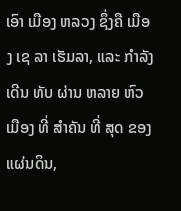ເອົາ ເມືອງ ຫລວງ ຊຶ່ງຄື ເມືອງ ເຊ ລາ ເຮັມລາ, ແລະ ກໍາລັງ ເດີນ ທັບ ຜ່ານ ຫລາຍ ຫົວ ເມືອງ ທີ່ ສໍາຄັນ ທີ່ ສຸດ ຂອງ ແຜ່ນດິນ,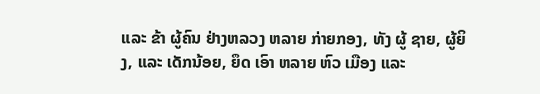ແລະ ຂ້າ ຜູ້ຄົນ ຢ່າງຫລວງ ຫລາຍ ກ່າຍກອງ, ທັງ ຜູ້ ຊາຍ, ຜູ້ຍິງ, ແລະ ເດັກນ້ອຍ, ຍຶດ ເອົາ ຫລາຍ ຫົວ ເມືອງ ແລະ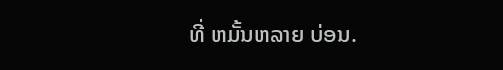ທີ່ ຫມັ້ນຫລາຍ ບ່ອນ.